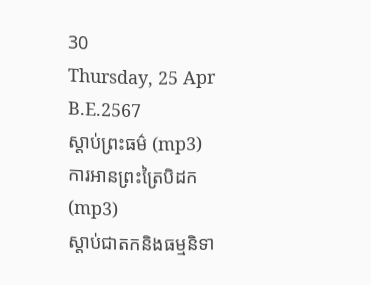30
Thursday, 25 Apr B.E.2567
ស្តាប់ព្រះធម៌ (mp3)
ការអានព្រះត្រៃបិដក (mp3)
ស្តាប់ជាតកនិងធម្មនិទា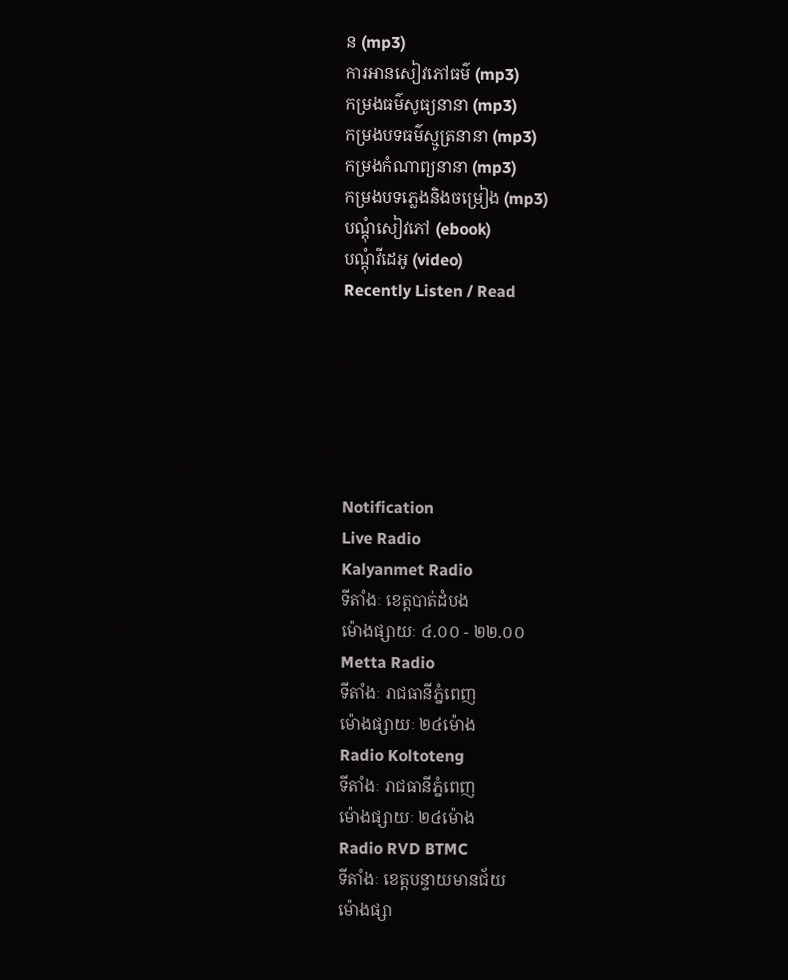ន (mp3)
ការអានសៀវភៅធម៌ (mp3)
កម្រងធម៌សូធ្យនានា (mp3)
កម្រងបទធម៌ស្មូត្រនានា (mp3)
កម្រងកំណាព្យនានា (mp3)
កម្រងបទភ្លេងនិងចម្រៀង (mp3)
បណ្តុំសៀវភៅ (ebook)
បណ្តុំវីដេអូ (video)
Recently Listen / Read






Notification
Live Radio
Kalyanmet Radio
ទីតាំងៈ ខេត្តបាត់ដំបង
ម៉ោងផ្សាយៈ ៤.០០ - ២២.០០
Metta Radio
ទីតាំងៈ រាជធានីភ្នំពេញ
ម៉ោងផ្សាយៈ ២៤ម៉ោង
Radio Koltoteng
ទីតាំងៈ រាជធានីភ្នំពេញ
ម៉ោងផ្សាយៈ ២៤ម៉ោង
Radio RVD BTMC
ទីតាំងៈ ខេត្តបន្ទាយមានជ័យ
ម៉ោងផ្សា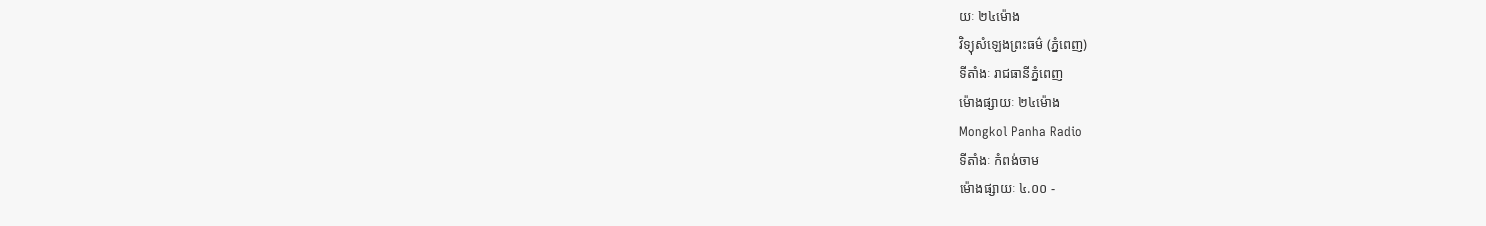យៈ ២៤ម៉ោង
វិទ្យុសំឡេងព្រះធម៌ (ភ្នំពេញ)
ទីតាំងៈ រាជធានីភ្នំពេញ
ម៉ោងផ្សាយៈ ២៤ម៉ោង
Mongkol Panha Radio
ទីតាំងៈ កំពង់ចាម
ម៉ោងផ្សាយៈ ៤.០០ -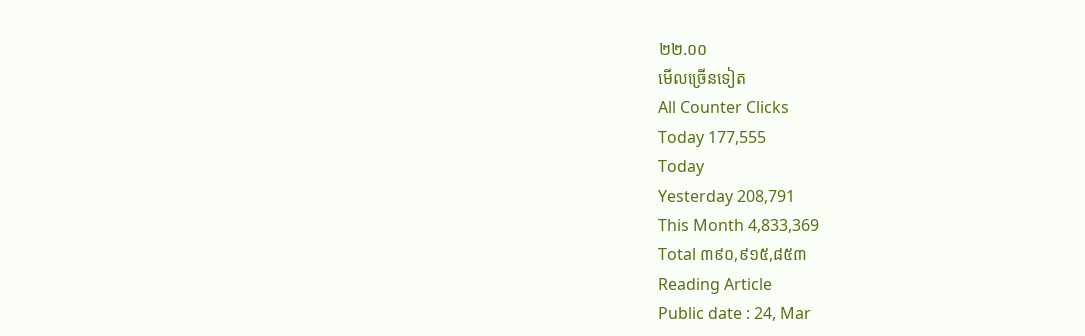២២.០០
មើលច្រើនទៀត
All Counter Clicks
Today 177,555
Today
Yesterday 208,791
This Month 4,833,369
Total ៣៩០,៩១៥,៨៥៣
Reading Article
Public date : 24, Mar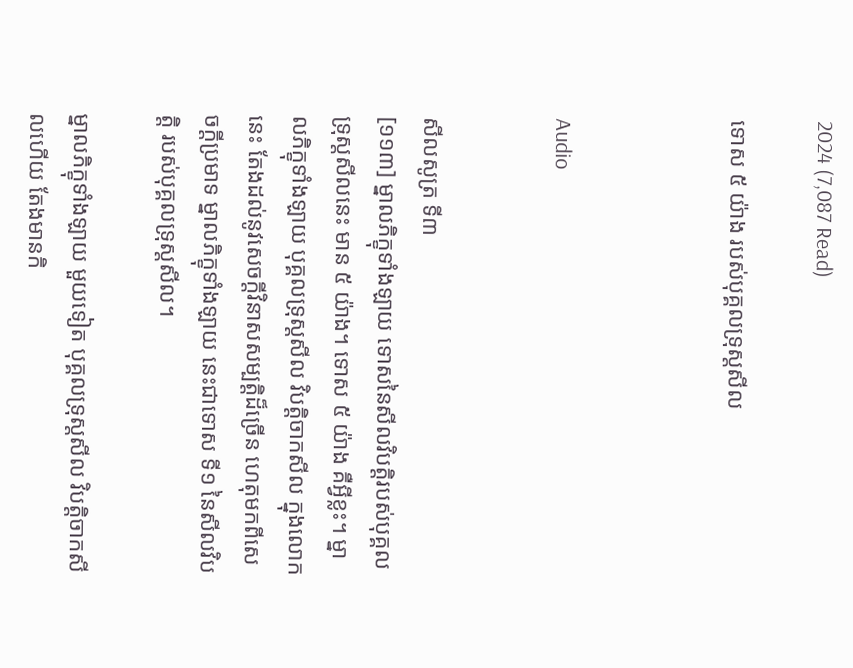2024 (7,087 Read)

ទោស ៥ យ៉ាង របស់បុគ្គលទ្រុស្តសីល



Audio


សីលសូត្រ ទី៣
[១១៣] ម្នាលភិក្ខុទាំងឡាយ ទោសនៃសីលវិបត្តិរបស់បុគ្គលទ្រុស្តសីលនេះ មាន ៥ យ៉ាង។ ទោស ៥ យ៉ាង គឺអ្វីខ្លះ។ ម្នាលភិក្ខុទាំងឡាយ បុគ្គលទ្រុស្តសីល វិបត្តិចាកសីល ក្នុងលោកនេះ តែងដល់នូវសេចក្តីវិនាសសម្បត្តិដ៏ច្រើន ហេតុមកពីសេចក្តីប្រមាទ ម្នាលភិក្ខុទាំងឡាយ នេះជាទោស ទី១ នៃសីលវិបត្តិ របស់បុគ្គលទ្រុស្តសីល។

ម្នាលភិក្ខុទាំងឡាយ មួយទៀត បុគ្គលទ្រុស្តសីល វិបត្តិចាកសីលហើយ តែងមានកិ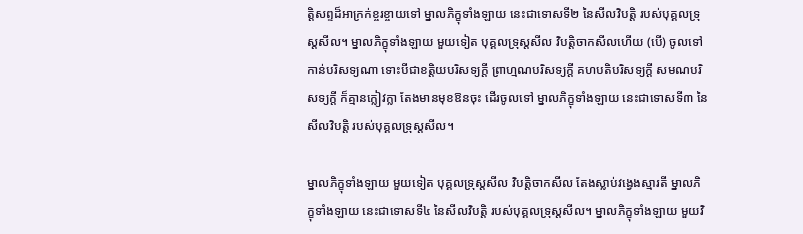ត្តិសព្ទដ៏អាក្រក់ខ្ចរខ្ចាយទៅ ម្នាលភិក្ខុទាំងឡាយ នេះជាទោសទី២ នៃសីលវិបត្តិ របស់បុគ្គលទ្រុស្តសីល។ ម្នាលភិក្ខុទាំងឡាយ មួយទៀត បុគ្គលទ្រុស្តសីល វិបត្តិចាកសីលហើយ (បើ) ចូលទៅកាន់បរិសទ្យណា ទោះបីជាខត្តិយបរិសទ្យក្តី ព្រាហ្មណបរិសទ្យក្តី គហបតិបរិសទ្យក្តី សមណបរិសទ្យក្តី ក៏គ្មានក្លៀវក្លា តែងមានមុខឱនចុះ ដើរចូលទៅ ម្នាលភិក្ខុទាំងឡាយ នេះជាទោសទី៣ នៃសីលវិបត្តិ របស់បុគ្គលទ្រុស្តសីល។

ម្នាលភិក្ខុទាំងឡាយ មួយទៀត បុគ្គលទ្រុស្តសីល វិបត្តិចាកសីល តែងស្លាប់វង្វេងស្មារតី ម្នាលភិក្ខុទាំងឡាយ នេះជាទោសទី៤ នៃសីលវិបត្តិ របស់បុគ្គលទ្រុស្តសីល។ ម្នាលភិក្ខុទាំងឡាយ មួយវិ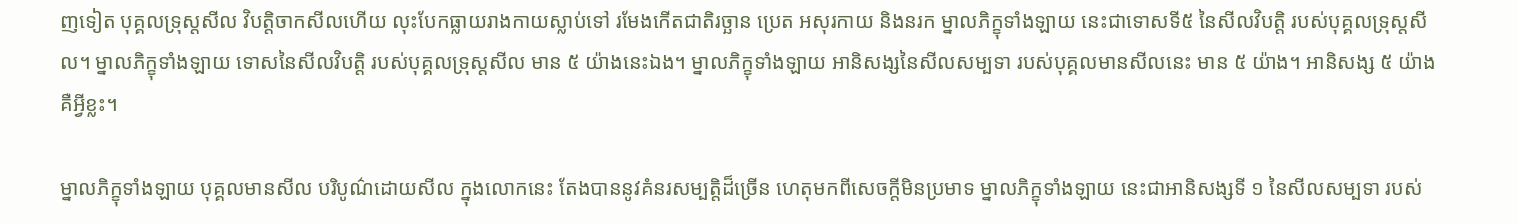ញទៀត បុគ្គលទ្រុស្តសីល វិបត្តិចាកសីលហើយ លុះបែកធ្លាយរាងកាយស្លាប់ទៅ រមែងកើតជាតិរច្ឆាន ប្រេត អសុរកាយ និងនរក ម្នាលភិក្ខុទាំងឡាយ នេះជាទោសទី៥ នៃសីលវិបត្តិ របស់បុគ្គលទ្រុស្តសីល។ ម្នាលភិក្ខុទាំងឡាយ ទោសនៃសីលវិបត្តិ របស់បុគ្គលទ្រុស្តសីល មាន ៥ យ៉ាងនេះឯង។ ម្នាលភិក្ខុទាំងឡាយ អានិសង្សនៃសីលសម្បទា របស់បុគ្គលមានសីលនេះ មាន ៥ យ៉ាង។ អានិសង្ស ៥ យ៉ាង គឺអ្វីខ្លះ។

ម្នាលភិក្ខុទាំងឡាយ បុគ្គលមានសីល បរិបូណ៌ដោយសីល ក្នុងលោកនេះ តែងបាននូវគំនរសម្បត្តិដ៏ច្រើន ហេតុមកពីសេចក្តីមិនប្រមាទ ម្នាលភិក្ខុទាំងឡាយ នេះជាអានិសង្សទី ១ នៃសីលសម្បទា របស់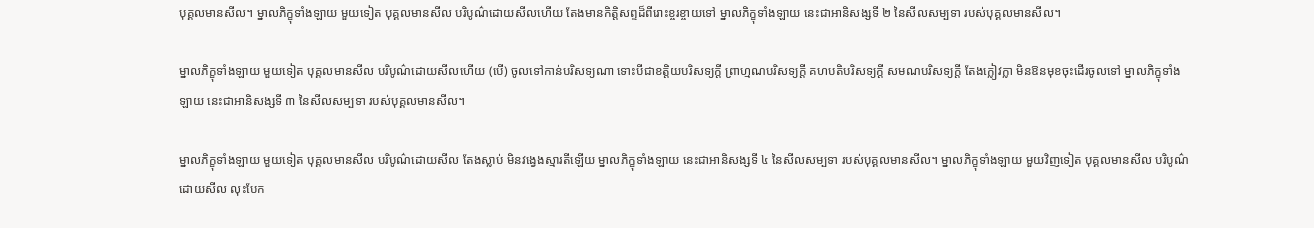បុគ្គលមានសីល។ ម្នាលភិក្ខុទាំងឡាយ មួយទៀត បុគ្គលមានសីល បរិបូណ៌ដោយសីលហើយ តែងមានកិត្តិសព្ទដ៏ពីរោះខ្ចរខ្ចាយទៅ ម្នាលភិក្ខុទាំងឡាយ នេះជាអានិសង្សទី ២ នៃសីលសម្បទា របស់បុគ្គលមានសីល។

ម្នាលភិក្ខុទាំងឡាយ មួយទៀត បុគ្គលមានសីល បរិបូណ៌ដោយសីលហើយ (បើ) ចូលទៅកាន់បរិសទ្យណា ទោះបីជាខត្តិយបរិសទ្យក្តី ព្រាហ្មណបរិសទ្យក្តី គហបតិបរិសទ្យក្តី សមណបរិសទ្យក្តី តែងក្លៀវក្លា មិនឱនមុខចុះដើរចូលទៅ ម្នាលភិក្ខុទាំងឡាយ នេះជាអានិសង្សទី ៣ នៃសីលសម្បទា របស់បុគ្គលមានសីល។

ម្នាលភិក្ខុទាំងឡាយ មួយទៀត បុគ្គលមានសីល បរិបូណ៌ដោយសីល តែងស្លាប់ មិនវង្វេងស្មារតីឡើយ ម្នាលភិក្ខុទាំងឡាយ នេះជាអានិសង្សទី ៤ នៃសីលសម្បទា របស់បុគ្គលមានសីល។ ម្នាលភិក្ខុទាំងឡាយ មួយវិញទៀត បុគ្គលមានសីល បរិបូណ៌ដោយសីល លុះបែក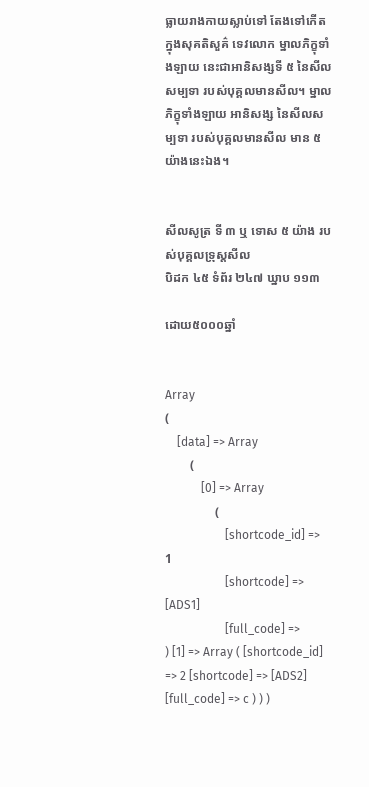ធ្លាយរាងកាយស្លាប់ទៅ តែងទៅកើតក្នុងសុគតិសួគ៌ ទេវលោក ម្នាលភិក្ខុទាំងឡាយ នេះជាអានិសង្សទី ៥ នៃសីលសម្បទា របស់បុគ្គលមានសីល។ ម្នាលភិក្ខុទាំងឡាយ អានិសង្ស នៃសីលសម្បទា របស់បុគ្គលមានសីល មាន ៥ យ៉ាងនេះឯង។


សីលសូត្រ ទី ៣ ឬ ទោស ៥ យ៉ាង របស់បុគ្គលទ្រុស្តសីល
បិដក ៤៥ ទំព័រ ២៤៧ ឃ្នាប ១១៣

ដោយ៥០០០ឆ្នាំ


Array
(
    [data] => Array
        (
            [0] => Array
                (
                    [shortcode_id] => 1
                    [shortcode] => [ADS1]
                    [full_code] =>
) [1] => Array ( [shortcode_id] => 2 [shortcode] => [ADS2] [full_code] => c ) ) )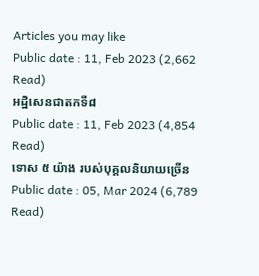Articles you may like
Public date : 11, Feb 2023 (2,662 Read)
អដ្ឋិសេនជាតកទី៨
Public date : 11, Feb 2023 (4,854 Read)
ទោស ៥ យ៉ាង របស់បុគ្គលនិយាយច្រើន
Public date : 05, Mar 2024 (6,789 Read)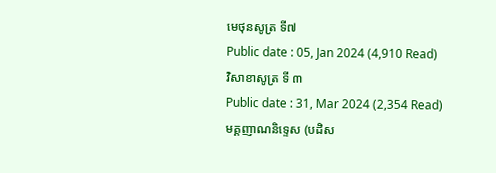មេថុនសូត្រ ទី៧
Public date : 05, Jan 2024 (4,910 Read)
វិសាខាសូត្រ ទី ៣
Public date : 31, Mar 2024 (2,354 Read)
មគ្គញាណនិទ្ទេស (បដិស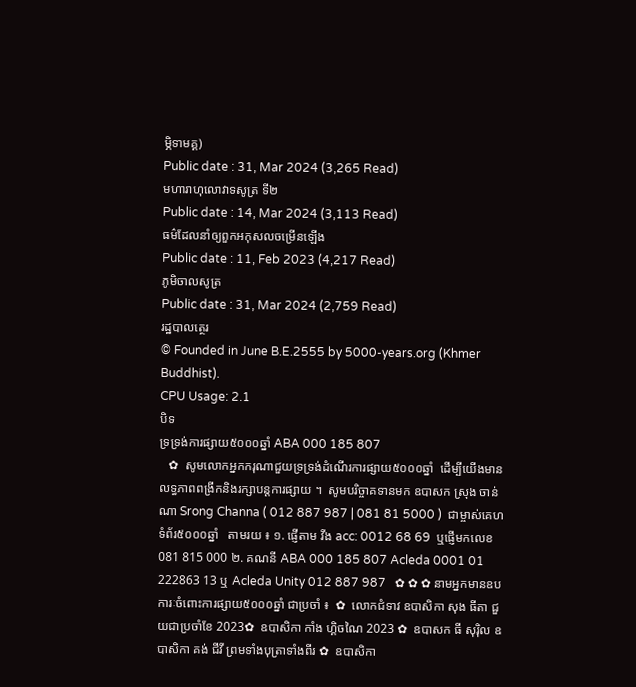ម្ភិទាមគ្គ)
Public date : 31, Mar 2024 (3,265 Read)
មហារាហុលោវាទសូត្រ ទី២
Public date : 14, Mar 2024 (3,113 Read)
ធម៌ដែលនាំឲ្យពួកអកុសលចម្រើនឡើង
Public date : 11, Feb 2023 (4,217 Read)
ភូមិចាលសូត្រ
Public date : 31, Mar 2024 (2,759 Read)
រដ្ឋបាលត្ថេរ
© Founded in June B.E.2555 by 5000-years.org (Khmer Buddhist).
CPU Usage: 2.1
បិទ
ទ្រទ្រង់ការផ្សាយ៥០០០ឆ្នាំ ABA 000 185 807
   ✿  សូមលោកអ្នកករុណាជួយទ្រទ្រង់ដំណើរការផ្សាយ៥០០០ឆ្នាំ  ដើម្បីយើងមានលទ្ធភាពពង្រីកនិងរក្សាបន្តការផ្សាយ ។  សូមបរិច្ចាគទានមក ឧបាសក ស្រុង ចាន់ណា Srong Channa ( 012 887 987 | 081 81 5000 )  ជាម្ចាស់គេហទំព័រ៥០០០ឆ្នាំ   តាមរយ ៖ ១. ផ្ញើតាម វីង acc: 0012 68 69  ឬផ្ញើមកលេខ 081 815 000 ២. គណនី ABA 000 185 807 Acleda 0001 01 222863 13 ឬ Acleda Unity 012 887 987   ✿ ✿ ✿ នាមអ្នកមានឧបការៈចំពោះការផ្សាយ៥០០០ឆ្នាំ ជាប្រចាំ ៖  ✿  លោកជំទាវ ឧបាសិកា សុង ធីតា ជួយជាប្រចាំខែ 2023✿  ឧបាសិកា កាំង ហ្គិចណៃ 2023 ✿  ឧបាសក ធី សុរ៉ិល ឧបាសិកា គង់ ជីវី ព្រមទាំងបុត្រាទាំងពីរ ✿  ឧបាសិកា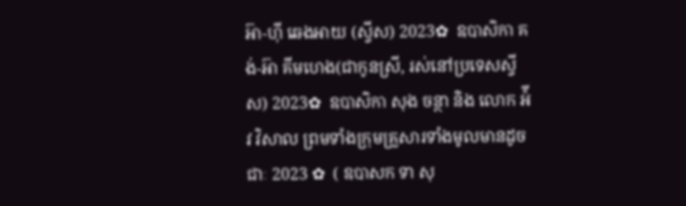អ៊ា-ហុី ឆេងអាយ (ស្វីស) 2023✿  ឧបាសិកា គង់-អ៊ា គីមហេង(ជាកូនស្រី, រស់នៅប្រទេសស្វីស) 2023✿  ឧបាសិកា សុង ចន្ថា និង លោក អ៉ីវ វិសាល ព្រមទាំងក្រុមគ្រួសារទាំងមូលមានដូចជាៈ 2023 ✿  ( ឧបាសក ទា សុ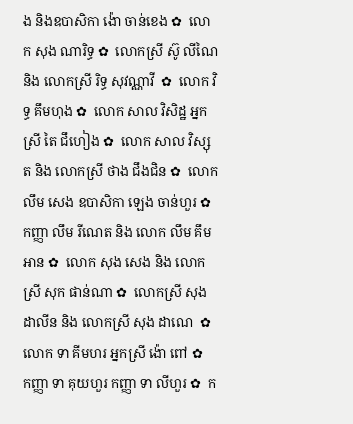ង និងឧបាសិកា ង៉ោ ចាន់ខេង ✿  លោក សុង ណារិទ្ធ ✿  លោកស្រី ស៊ូ លីណៃ និង លោកស្រី រិទ្ធ សុវណ្ណាវី  ✿  លោក វិទ្ធ គឹមហុង ✿  លោក សាល វិសិដ្ឋ អ្នកស្រី តៃ ជឹហៀង ✿  លោក សាល វិស្សុត និង លោកស្រី ថាង ជឹងជិន ✿  លោក លឹម សេង ឧបាសិកា ឡេង ចាន់ហួរ ✿  កញ្ញា លឹម រីណេត និង លោក លឹម គឹមអាន ✿  លោក សុង សេង និង លោកស្រី សុក ផាន់ណា ✿  លោកស្រី សុង ដាលីន និង លោកស្រី សុង ដាណេ  ✿  លោក ទា គីមហរ អ្នកស្រី ង៉ោ ពៅ ✿  កញ្ញា ទា គុយហួរ កញ្ញា ទា លីហួរ ✿  ក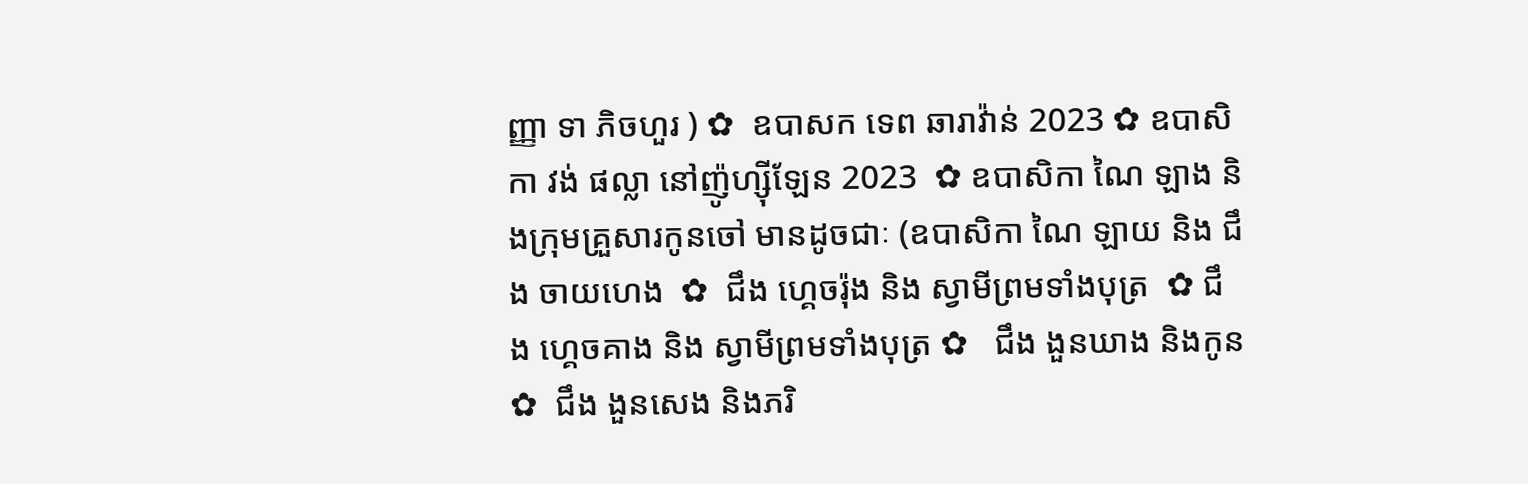ញ្ញា ទា ភិចហួរ ) ✿  ឧបាសក ទេព ឆារាវ៉ាន់ 2023 ✿ ឧបាសិកា វង់ ផល្លា នៅញ៉ូហ្ស៊ីឡែន 2023  ✿ ឧបាសិកា ណៃ ឡាង និងក្រុមគ្រួសារកូនចៅ មានដូចជាៈ (ឧបាសិកា ណៃ ឡាយ និង ជឹង ចាយហេង  ✿  ជឹង ហ្គេចរ៉ុង និង ស្វាមីព្រមទាំងបុត្រ  ✿ ជឹង ហ្គេចគាង និង ស្វាមីព្រមទាំងបុត្រ ✿   ជឹង ងួនឃាង និងកូន  ✿  ជឹង ងួនសេង និងភរិ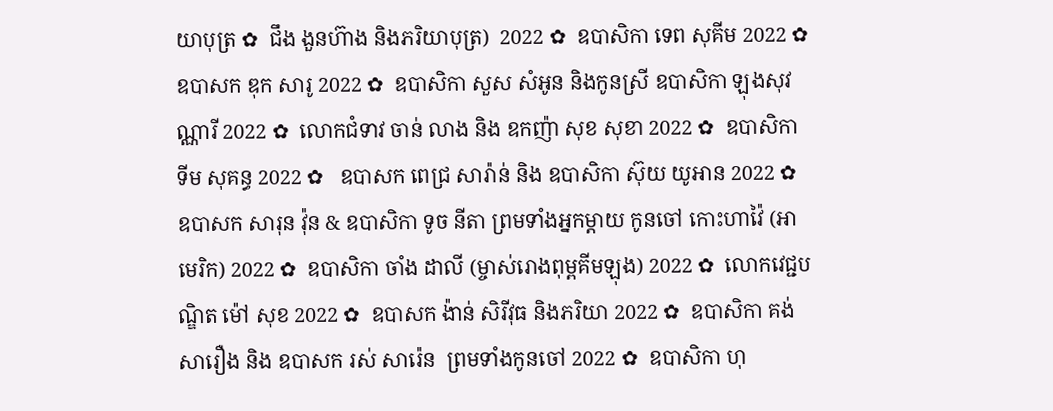យាបុត្រ ✿  ជឹង ងួនហ៊ាង និងភរិយាបុត្រ)  2022 ✿  ឧបាសិកា ទេព សុគីម 2022 ✿  ឧបាសក ឌុក សារូ 2022 ✿  ឧបាសិកា សួស សំអូន និងកូនស្រី ឧបាសិកា ឡុងសុវណ្ណារី 2022 ✿  លោកជំទាវ ចាន់ លាង និង ឧកញ៉ា សុខ សុខា 2022 ✿  ឧបាសិកា ទីម សុគន្ធ 2022 ✿   ឧបាសក ពេជ្រ សារ៉ាន់ និង ឧបាសិកា ស៊ុយ យូអាន 2022 ✿  ឧបាសក សារុន វ៉ុន & ឧបាសិកា ទូច នីតា ព្រមទាំងអ្នកម្តាយ កូនចៅ កោះហាវ៉ៃ (អាមេរិក) 2022 ✿  ឧបាសិកា ចាំង ដាលី (ម្ចាស់រោងពុម្ពគីមឡុង) 2022 ✿  លោកវេជ្ជបណ្ឌិត ម៉ៅ សុខ 2022 ✿  ឧបាសក ង៉ាន់ សិរីវុធ និងភរិយា 2022 ✿  ឧបាសិកា គង់ សារឿង និង ឧបាសក រស់ សារ៉េន  ព្រមទាំងកូនចៅ 2022 ✿  ឧបាសិកា ហុ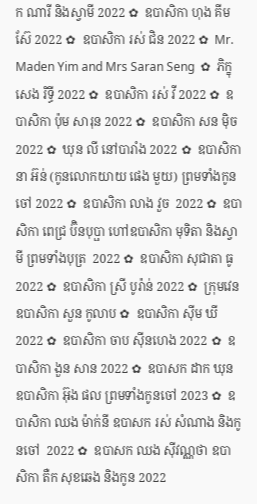ក ណារី និងស្វាមី 2022 ✿  ឧបាសិកា ហុង គីមស៊ែ 2022 ✿  ឧបាសិកា រស់ ជិន 2022 ✿  Mr. Maden Yim and Mrs Saran Seng  ✿  ភិក្ខុ សេង រិទ្ធី 2022 ✿  ឧបាសិកា រស់ វី 2022 ✿  ឧបាសិកា ប៉ុម សារុន 2022 ✿  ឧបាសិកា សន ម៉ិច 2022 ✿  ឃុន លី នៅបារាំង 2022 ✿  ឧបាសិកា នា អ៊ន់ (កូនលោកយាយ ផេង មួយ) ព្រមទាំងកូនចៅ 2022 ✿  ឧបាសិកា លាង វួច  2022 ✿  ឧបាសិកា ពេជ្រ ប៊ិនបុប្ផា ហៅឧបាសិកា មុទិតា និងស្វាមី ព្រមទាំងបុត្រ  2022 ✿  ឧបាសិកា សុជាតា ធូ  2022 ✿  ឧបាសិកា ស្រី បូរ៉ាន់ 2022 ✿  ក្រុមវេន ឧបាសិកា សួន កូលាប ✿  ឧបាសិកា ស៊ីម ឃី 2022 ✿  ឧបាសិកា ចាប ស៊ីនហេង 2022 ✿  ឧបាសិកា ងួន សាន 2022 ✿  ឧបាសក ដាក ឃុន  ឧបាសិកា អ៊ុង ផល ព្រមទាំងកូនចៅ 2023 ✿  ឧបាសិកា ឈង ម៉ាក់នី ឧបាសក រស់ សំណាង និងកូនចៅ  2022 ✿  ឧបាសក ឈង សុីវណ្ណថា ឧបាសិកា តឺក សុខឆេង និងកូន 2022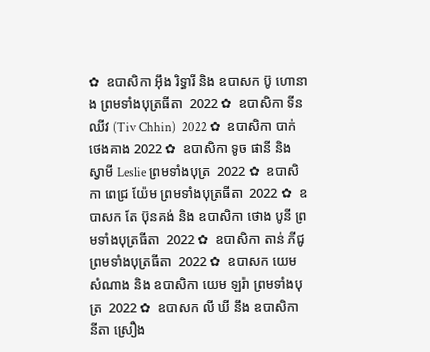✿  ឧបាសិកា អុឹង រិទ្ធារី និង ឧបាសក ប៊ូ ហោនាង ព្រមទាំងបុត្រធីតា  2022 ✿  ឧបាសិកា ទីន ឈីវ (Tiv Chhin)  2022 ✿  ឧបាសិកា បាក់ ថេងគាង 2022 ✿  ឧបាសិកា ទូច ផានី និង ស្វាមី Leslie ព្រមទាំងបុត្រ  2022 ✿  ឧបាសិកា ពេជ្រ យ៉ែម ព្រមទាំងបុត្រធីតា  2022 ✿  ឧបាសក តែ ប៊ុនគង់ និង ឧបាសិកា ថោង បូនី ព្រមទាំងបុត្រធីតា  2022 ✿  ឧបាសិកា តាន់ ភីជូ ព្រមទាំងបុត្រធីតា  2022 ✿  ឧបាសក យេម សំណាង និង ឧបាសិកា យេម ឡរ៉ា ព្រមទាំងបុត្រ  2022 ✿  ឧបាសក លី ឃី នឹង ឧបាសិកា  នីតា ស្រឿង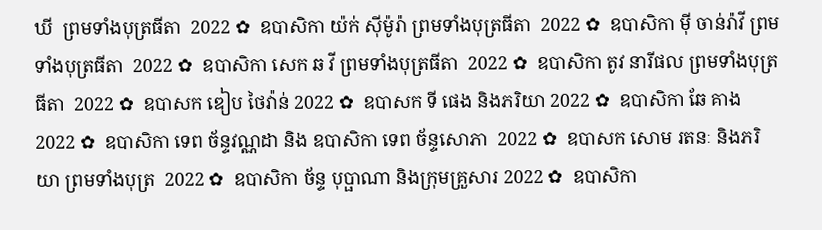ឃី  ព្រមទាំងបុត្រធីតា  2022 ✿  ឧបាសិកា យ៉ក់ សុីម៉ូរ៉ា ព្រមទាំងបុត្រធីតា  2022 ✿  ឧបាសិកា មុី ចាន់រ៉ាវី ព្រមទាំងបុត្រធីតា  2022 ✿  ឧបាសិកា សេក ឆ វី ព្រមទាំងបុត្រធីតា  2022 ✿  ឧបាសិកា តូវ នារីផល ព្រមទាំងបុត្រធីតា  2022 ✿  ឧបាសក ឌៀប ថៃវ៉ាន់ 2022 ✿  ឧបាសក ទី ផេង និងភរិយា 2022 ✿  ឧបាសិកា ឆែ គាង 2022 ✿  ឧបាសិកា ទេព ច័ន្ទវណ្ណដា និង ឧបាសិកា ទេព ច័ន្ទសោភា  2022 ✿  ឧបាសក សោម រតនៈ និងភរិយា ព្រមទាំងបុត្រ  2022 ✿  ឧបាសិកា ច័ន្ទ បុប្ផាណា និងក្រុមគ្រួសារ 2022 ✿  ឧបាសិកា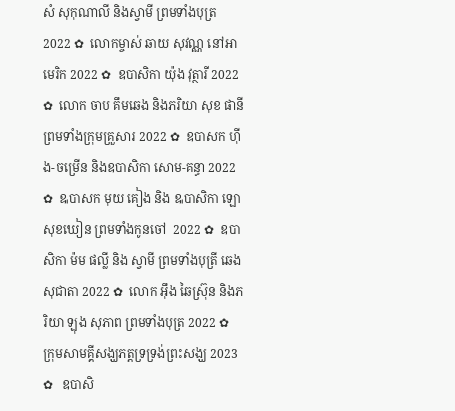សំ សុកុណាលី និងស្វាមី ព្រមទាំងបុត្រ  2022 ✿  លោកម្ចាស់ ឆាយ សុវណ្ណ នៅអាមេរិក 2022 ✿  ឧបាសិកា យ៉ុង វុត្ថារី 2022 ✿  លោក ចាប គឹមឆេង និងភរិយា សុខ ផានី ព្រមទាំងក្រុមគ្រួសារ 2022 ✿  ឧបាសក ហ៊ីង-ចម្រើន និងឧបាសិកា សោម-គន្ធា 2022 ✿  ឩបាសក មុយ គៀង និង ឩបាសិកា ឡោ សុខឃៀន ព្រមទាំងកូនចៅ  2022 ✿  ឧបាសិកា ម៉ម ផល្លី និង ស្វាមី ព្រមទាំងបុត្រី ឆេង សុជាតា 2022 ✿  លោក អ៊ឹង ឆៃស្រ៊ុន និងភរិយា ឡុង សុភាព ព្រមទាំងបុត្រ 2022 ✿  ក្រុមសាមគ្គីសង្ឃភត្តទ្រទ្រង់ព្រះសង្ឃ 2023 ✿   ឧបាសិ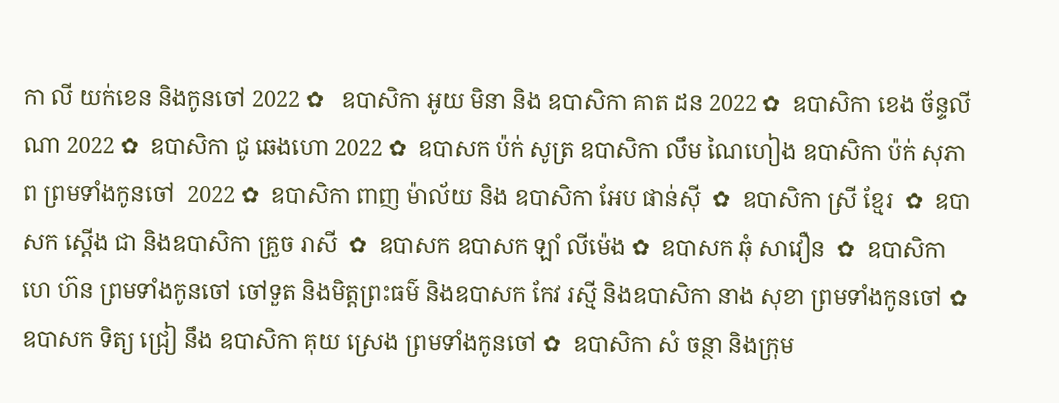កា លី យក់ខេន និងកូនចៅ 2022 ✿   ឧបាសិកា អូយ មិនា និង ឧបាសិកា គាត ដន 2022 ✿  ឧបាសិកា ខេង ច័ន្ទលីណា 2022 ✿  ឧបាសិកា ជូ ឆេងហោ 2022 ✿  ឧបាសក ប៉ក់ សូត្រ ឧបាសិកា លឹម ណៃហៀង ឧបាសិកា ប៉ក់ សុភាព ព្រមទាំងកូនចៅ  2022 ✿  ឧបាសិកា ពាញ ម៉ាល័យ និង ឧបាសិកា អែប ផាន់ស៊ី  ✿  ឧបាសិកា ស្រី ខ្មែរ  ✿  ឧបាសក ស្តើង ជា និងឧបាសិកា គ្រួច រាសី  ✿  ឧបាសក ឧបាសក ឡាំ លីម៉េង ✿  ឧបាសក ឆុំ សាវឿន  ✿  ឧបាសិកា ហេ ហ៊ន ព្រមទាំងកូនចៅ ចៅទួត និងមិត្តព្រះធម៌ និងឧបាសក កែវ រស្មី និងឧបាសិកា នាង សុខា ព្រមទាំងកូនចៅ ✿  ឧបាសក ទិត្យ ជ្រៀ នឹង ឧបាសិកា គុយ ស្រេង ព្រមទាំងកូនចៅ ✿  ឧបាសិកា សំ ចន្ថា និងក្រុម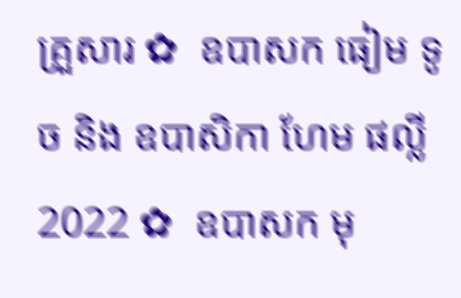គ្រួសារ ✿  ឧបាសក ធៀម ទូច និង ឧបាសិកា ហែម ផល្លី 2022 ✿  ឧបាសក មុ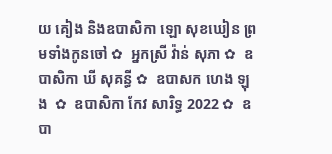យ គៀង និងឧបាសិកា ឡោ សុខឃៀន ព្រមទាំងកូនចៅ ✿  អ្នកស្រី វ៉ាន់ សុភា ✿  ឧបាសិកា ឃី សុគន្ធី ✿  ឧបាសក ហេង ឡុង  ✿  ឧបាសិកា កែវ សារិទ្ធ 2022 ✿  ឧបា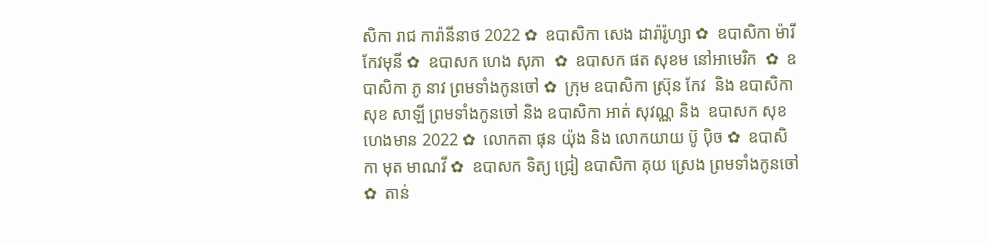សិកា រាជ ការ៉ានីនាថ 2022 ✿  ឧបាសិកា សេង ដារ៉ារ៉ូហ្សា ✿  ឧបាសិកា ម៉ារី កែវមុនី ✿  ឧបាសក ហេង សុភា  ✿  ឧបាសក ផត សុខម នៅអាមេរិក  ✿  ឧបាសិកា ភូ នាវ ព្រមទាំងកូនចៅ ✿  ក្រុម ឧបាសិកា ស្រ៊ុន កែវ  និង ឧបាសិកា សុខ សាឡី ព្រមទាំងកូនចៅ និង ឧបាសិកា អាត់ សុវណ្ណ និង  ឧបាសក សុខ ហេងមាន 2022 ✿  លោកតា ផុន យ៉ុង និង លោកយាយ ប៊ូ ប៉ិច ✿  ឧបាសិកា មុត មាណវី ✿  ឧបាសក ទិត្យ ជ្រៀ ឧបាសិកា គុយ ស្រេង ព្រមទាំងកូនចៅ ✿  តាន់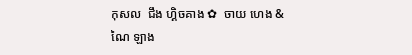កុសល  ជឹង ហ្គិចគាង ✿  ចាយ ហេង & ណៃ ឡាង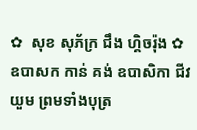✿  សុខ សុភ័ក្រ ជឹង ហ្គិចរ៉ុង ✿  ឧបាសក កាន់ គង់ ឧបាសិកា ជីវ យួម ព្រមទាំងបុត្រ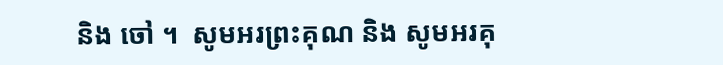និង ចៅ ។  សូមអរព្រះគុណ និង សូមអរគុ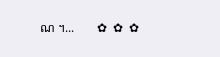ណ ។...       ✿  ✿  ✿